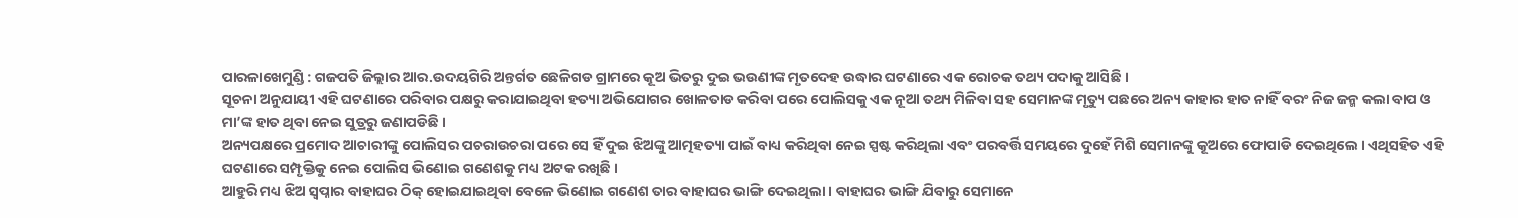ପାରଳାଖେମୁଣ୍ଡି : ଗଜପତି ଜିଲ୍ଲାର ଆର.ଉଦୟଗିରି ଅନ୍ତର୍ଗତ ଛେଳିଗଡ ଗ୍ରାମରେ କୂଅ ଭିତରୁ ଦୁଇ ଭଉଣୀଙ୍କ ମୃତଦେହ ଉଦ୍ଧାର ଘଟଣାରେ ଏକ ରୋଚକ ତଥ୍ୟ ପଦାକୁ ଆସିଛି ।
ସୂଚନା ଅନୁଯାୟୀ ଏହି ଘଟଣାରେ ପରିବାର ପକ୍ଷରୁ କରାଯାଇଥିବା ହତ୍ୟା ଅଭିଯୋଗର ଖୋଳତାଡ କରିବା ପରେ ପୋଲିସକୁ ଏକ ନୂଆ ତଥ୍ୟ ମିଳିବା ସହ ସେମାନଙ୍କ ମୃତ୍ୟୁ ପଛରେ ଅନ୍ୟ କାହାର ହାତ ନାହିଁ ବରଂ ନିଜ ଜନ୍ମ କଲା ବାପ ଓ ମା’ଙ୍କ ହାତ ଥିବା ନେଇ ସୁତ୍ରରୁ ଜଣାପଡିଛି ।
ଅନ୍ୟପକ୍ଷରେ ପ୍ରମୋଦ ଆଚାରୀଙ୍କୁ ପୋଲିସର ପଚରାଉଚରା ପରେ ସେ ହିଁ ଦୁଇ ଝିଅଙ୍କୁ ଆତ୍ମହତ୍ୟା ପାଇଁ ବାଧ୍ୟ କରିଥିବା ନେଇ ସ୍ପଷ୍ଟ କରିଥିଲା ଏବଂ ପରବର୍ତ୍ତି ସମୟରେ ଦୁହେଁ ମିଶି ସେମାନଙ୍କୁ କୂଅରେ ଫୋପାଡି ଦେଇଥିଲେ । ଏଥିସହିତ ଏହି ଘଟଣାରେ ସମ୍ପୃକ୍ତିକୁ ନେଇ ପୋଲିସ ଭିଣୋଇ ଗଣେଶକୁ ମଧ୍ୟ ଅଟକ ରଖିଛି ।
ଆହୁରି ମଧ୍ୟ ଝିଅ ସ୍ୱପ୍ନାର ବାହାଘର ଠିକ୍ ହୋଇଯାଇଥିବା ବେଳେ ଭିଣୋଇ ଗଣେଶ ତାର ବାହାଘର ଭାଙ୍ଗି ଦେଇଥିଲା । ବାହାଘର ଭାଙ୍ଗି ଯିବାରୁ ସେମାନେ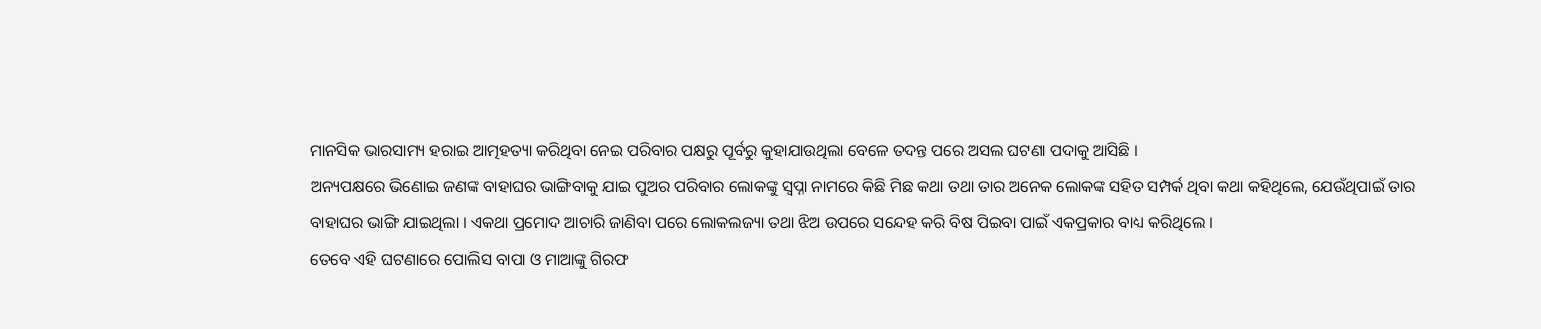ମାନସିକ ଭାରସାମ୍ୟ ହରାଇ ଆତ୍ମହତ୍ୟା କରିଥିବା ନେଇ ପରିବାର ପକ୍ଷରୁ ପୂର୍ବରୁ କୁହାଯାଉଥିଲା ବେଳେ ତଦନ୍ତ ପରେ ଅସଲ ଘଟଣା ପଦାକୁ ଆସିଛି ।
ଅନ୍ୟପକ୍ଷରେ ଭିଣୋଇ ଜଣଙ୍କ ବାହାଘର ଭାଙ୍ଗିବାକୁ ଯାଇ ପୁଅର ପରିବାର ଲୋକଙ୍କୁ ସ୍ୱପ୍ନା ନାମରେ କିଛି ମିଛ କଥା ତଥା ତାର ଅନେକ ଲୋକଙ୍କ ସହିତ ସମ୍ପର୍କ ଥିବା କଥା କହିଥିଲେ, ଯେଉଁଥିପାଇଁ ତାର ବାହାଘର ଭାଙ୍ଗି ଯାଇଥିଲା । ଏକଥା ପ୍ରମୋଦ ଆଚାରି ଜାଣିବା ପରେ ଲୋକଲଜ୍ୟା ତଥା ଝିଅ ଉପରେ ସନ୍ଦେହ କରି ବିଷ ପିଇବା ପାଇଁ ଏକପ୍ରକାର ବାଧ୍ୟ କରିଥିଲେ ।
ତେବେ ଏହି ଘଟଣାରେ ପୋଲିସ ବାପା ଓ ମାଆଙ୍କୁ ଗିରଫ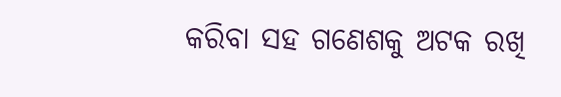କରିବା ସହ ଗଣେଶକୁ ଅଟକ ରଖି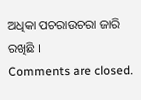ଅଧିକା ପଚରାଉଚରା ଜାରି ରଖିଛି ।
Comments are closed.